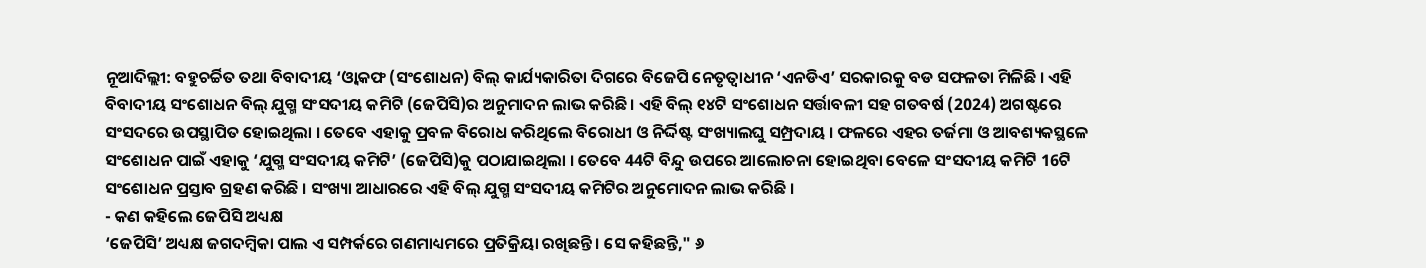ନୂଆଦିଲ୍ଲୀ: ବହୁଚର୍ଚ୍ଚିତ ତଥା ବିବାଦୀୟ ‘ଓ୍ବାକଫ (ସଂଶୋଧନ) ବିଲ୍ କାର୍ଯ୍ୟକାରିତା ଦିଗରେ ବିଜେପି ନେତୃତ୍ବାଧୀନ ‘ଏନଡିଏ’ ସରକାରକୁ ବଡ ସଫଳତା ମିଳିଛି । ଏହି ବିବାଦୀୟ ସଂଶୋଧନ ବିଲ୍ ଯୁଗ୍ମ ସଂସଦୀୟ କମିଟି (ଜେପିସି)ର ଅନୁମାଦନ ଲାଭ କରିଛି । ଏହି ବିଲ୍ ୧୪ଟି ସଂଶୋଧନ ସର୍ତ୍ତାବଳୀ ସହ ଗତବର୍ଷ (2024) ଅଗଷ୍ଟରେ ସଂସଦରେ ଉପସ୍ଥାପିତ ହୋଇଥିଲା । ତେବେ ଏହାକୁ ପ୍ରବଳ ବିରୋଧ କରିଥିଲେ ବିରୋଧୀ ଓ ନିର୍ଦ୍ଦିଷ୍ଟ ସଂଖ୍ୟାଲଘୁ ସମ୍ପ୍ରଦାୟ । ଫଳରେ ଏହର ତର୍ଜମା ଓ ଆବଶ୍ୟକସ୍ଥଳେ ସଂଶୋଧନ ପାଇଁ ଏହାକୁ ‘ଯୁଗ୍ମ ସଂସଦୀୟ କମିଟି’ (ଜେପିସି)କୁ ପଠାଯାଇଥିଲା । ତେବେ 44ଟି ବିନ୍ଦୁ ଉପରେ ଆଲୋଚନା ହୋଇଥିବା ବେଳେ ସଂସଦୀୟ କମିଟି 16ଟି ସଂଶୋଧନ ପ୍ରସ୍ତାବ ଗ୍ରହଣ କରିଛି । ସଂଖ୍ୟା ଆଧାରରେ ଏହି ବିଲ୍ ଯୁଗ୍ମ ସଂସଦୀୟ କମିଟିର ଅନୁମୋଦନ ଲାଭ କରିଛି ।
- କଣ କହିଲେ ଜେପିସି ଅଧ୍ୟକ୍ଷ
‘ଜେପିସି’ ଅଧ୍ୟକ୍ଷ ଜଗଦମ୍ବିକା ପାଲ ଏ ସମ୍ପର୍କରେ ଗଣମାଧ୍ୟମରେ ପ୍ରତିକ୍ରିୟା ରଖିଛନ୍ତି । ସେ କହିଛନ୍ତି," ୬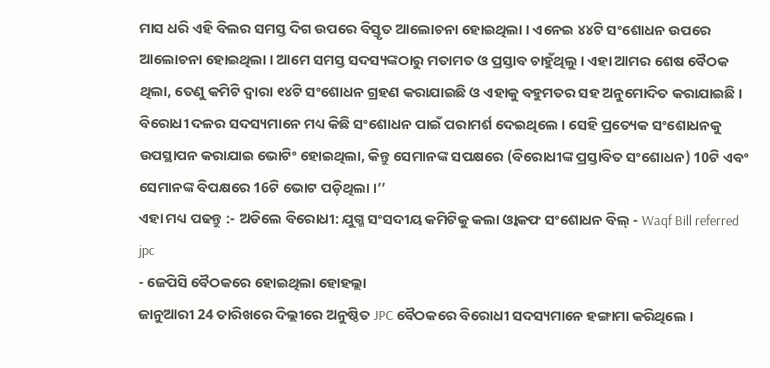ମାସ ଧରି ଏହି ବିଲର ସମସ୍ତ ଦିଗ ଉପରେ ବିସ୍ତୃତ ଆଲୋଚନା ହୋଇଥିଲା । ଏନେଇ ୪୪ଟି ସଂଶୋଧନ ଉପରେ ଆଲୋଚନା ହୋଇଥିଲା । ଆମେ ସମସ୍ତ ସଦସ୍ୟଙ୍କଠାରୁ ମତାମତ ଓ ପ୍ରସ୍ତାବ ଚାହୁଁଥିଲୁ । ଏହା ଆମର ଶେଷ ବୈଠକ ଥିଲା, ତେଣୁ କମିଟି ଦ୍ୱାରା ୧୪ଟି ସଂଶୋଧନ ଗ୍ରହଣ କରାଯାଇଛି ଓ ଏହାକୁ ବହୁମତର ସହ ଅନୁମୋଦିତ କରାଯାଇଛି । ବିରୋଧୀ ଦଳର ସଦସ୍ୟମାନେ ମଧ୍ୟ କିଛି ସଂଶୋଧନ ପାଇଁ ପରାମର୍ଶ ଦେଇଥିଲେ । ସେହି ପ୍ରତ୍ୟେକ ସଂଶୋଧନକୁ ଉପସ୍ଥାପନ କରାଯାଇ ଭୋଟିଂ ହୋଇଥିଲା, କିନ୍ତୁ ସେମାନଙ୍କ ସପକ୍ଷରେ (ବିରୋଧୀଙ୍କ ପ୍ରସ୍ତାବିତ ସଂଶୋଧନ) 10ଟି ଏବଂ ସେମାନଙ୍କ ବିପକ୍ଷରେ 16ଟି ଭୋଟ ପଡ଼ିଥିଲା ।’’
ଏହା ମଧ୍ୟ ପଢନ୍ତୁ :- ଅଡିଲେ ବିରୋଧୀ: ଯୁଗ୍ମ ସଂସଦୀୟ କମିଟିକୁ କଲା ଓ୍ବାକଫ ସଂଶୋଧନ ବିଲ୍ - Waqf Bill referred jpc
- ଜେପିସି ବୈଠକରେ ହୋଇଥିଲା ହୋହଲ୍ଲା
ଜାନୁଆରୀ 24 ତାରିଖରେ ଦିଲ୍ଲୀରେ ଅନୁଷ୍ଠିତ JPC ବୈଠକରେ ବିରୋଧୀ ସଦସ୍ୟମାନେ ହଙ୍ଗାମା କରିଥିଲେ ।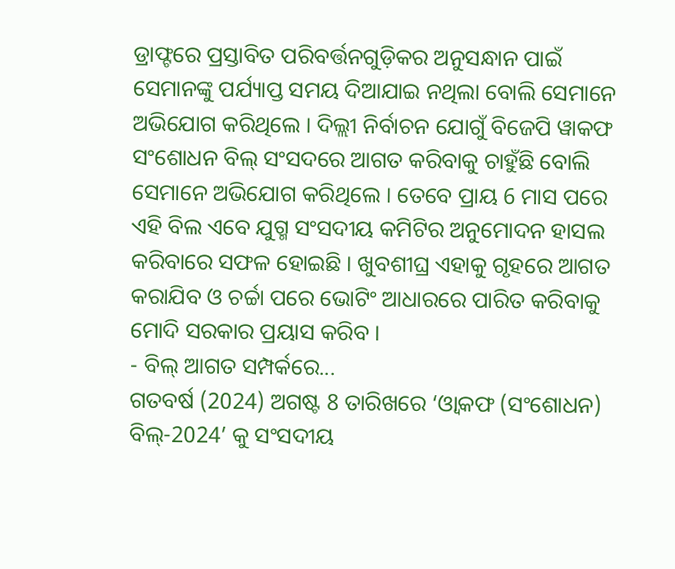ଡ୍ରାଫ୍ଟରେ ପ୍ରସ୍ତାବିତ ପରିବର୍ତ୍ତନଗୁଡ଼ିକର ଅନୁସନ୍ଧାନ ପାଇଁ ସେମାନଙ୍କୁ ପର୍ଯ୍ୟାପ୍ତ ସମୟ ଦିଆଯାଇ ନଥିଲା ବୋଲି ସେମାନେ ଅଭିଯୋଗ କରିଥିଲେ । ଦିଲ୍ଲୀ ନିର୍ବାଚନ ଯୋଗୁଁ ବିଜେପି ୱାକଫ ସଂଶୋଧନ ବିଲ୍ ସଂସଦରେ ଆଗତ କରିବାକୁ ଚାହୁଁଛି ବୋଲି ସେମାନେ ଅଭିଯୋଗ କରିଥିଲେ । ତେବେ ପ୍ରାୟ 6 ମାସ ପରେ ଏହି ବିଲ ଏବେ ଯୁଗ୍ମ ସଂସଦୀୟ କମିଟିର ଅନୁମୋଦନ ହାସଲ କରିବାରେ ସଫଳ ହୋଇଛି । ଖୁବଶୀଘ୍ର ଏହାକୁ ଗୃହରେ ଆଗତ କରାଯିବ ଓ ଚର୍ଚ୍ଚା ପରେ ଭୋଟିଂ ଆଧାରରେ ପାରିତ କରିବାକୁ ମୋଦି ସରକାର ପ୍ରୟାସ କରିବ ।
- ବିଲ୍ ଆଗତ ସମ୍ପର୍କରେ...
ଗତବର୍ଷ (2024) ଅଗଷ୍ଟ 8 ତାରିଖରେ ‘ଓ୍ବାକଫ (ସଂଶୋଧନ) ବିଲ୍-2024’ କୁ ସଂସଦୀୟ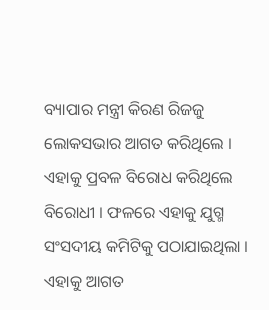ବ୍ୟାପାର ମନ୍ତ୍ରୀ କିରଣ ରିଜଜୁ ଲୋକସଭାର ଆଗତ କରିଥିଲେ । ଏହାକୁ ପ୍ରବଳ ବିରୋଧ କରିଥିଲେ ବିରୋଧୀ । ଫଳରେ ଏହାକୁ ଯୁଗ୍ମ ସଂସଦୀୟ କମିଟିକୁ ପଠାଯାଇଥିଲା । ଏହାକୁ ଆଗତ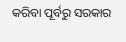କରିବା ପୂର୍ବରୁ ସରକାର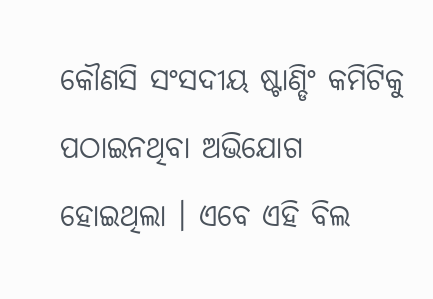କୌଣସି ସଂସଦୀୟ ଷ୍ଟାଣ୍ଡିଂ କମିଟିକୁ ପଠାଇନଥିବା ଅଭିଯୋଗ ହୋଇଥିଲା । ଏବେ ଏହି ବିଲ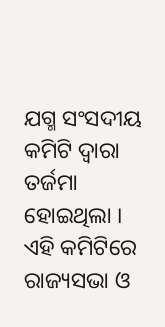ଯଗ୍ମ ସଂସଦୀୟ କମିଟି ଦ୍ବାରା ତର୍ଜମା ହୋଇଥିଲା । ଏହି କମିଟିରେ ରାଜ୍ୟସଭା ଓ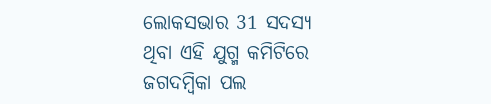ଲୋକସଭାର 31 ସଦସ୍ୟ ଥିବା ଏହି ଯୁଗ୍ମ କମିଟିରେ ଜଗଦମ୍ବିକା ପଲ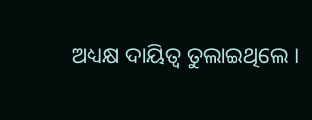ଅଧ୍ୟକ୍ଷ ଦାୟିତ୍ବ ତୁଲାଇଥିଲେ ।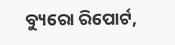ବ୍ୟୁରୋ ରିପୋର୍ଟ,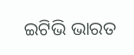ଇଟିଭି ଭାରତ